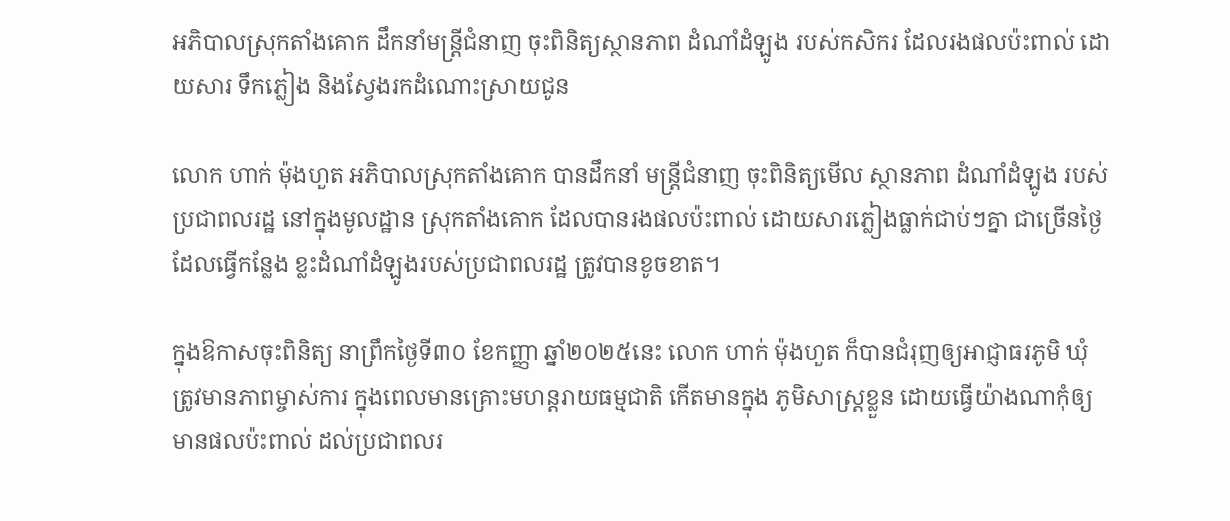អភិបាលស្រុកតាំងគោក ដឹកនាំមន្ត្រីជំនាញ ចុះពិនិត្យស្ថានភាព ដំណាំដំឡូង របស់កសិករ ដែលរងផលប៉ះពាល់ ដោយសារ ទឹកភ្លៀង និងស្វែងរកដំណោះស្រាយជូន

លោក ហាក់ ម៉ុងហួត អភិបាលស្រុកតាំងគោក បានដឹកនាំ មន្ត្រីជំនាញ ចុះពិនិត្យមើល ស្ថានភាព ដំណាំដំឡូង របស់ប្រជាពលរដ្ឋ នៅក្នុងមូលដ្ឋាន ស្រុកតាំងគោក ដែលបានរងផលប៉ះពាល់ ដោយសារភ្លៀងធ្លាក់ជាប់ៗគ្នា ជាច្រើនថ្ងៃ ដែលធ្វើកន្លែង ខ្លះដំណាំដំឡូងរបស់ប្រជាពលរដ្ឋ ត្រូវបានខូចខាត។

ក្នុងឱកាសចុះពិនិត្យ នាព្រឹកថ្ងៃទី៣០ ខែកញ្ញា ឆ្នាំ២០២៥នេះ លោក ហាក់ ម៉ុងហួត ក៏បានជំរុញឲ្យអាជ្ញាធរភូមិ ឃុំ ត្រូវមានភាពម្ចាស់ការ ក្នុងពេលមានគ្រោះមហន្តរាយធម្មជាតិ កើតមានក្នុង ភូមិសាស្ត្រខ្លួន ដោយធ្វើយ៉ាងណាកុំឲ្យ មានផលប៉ះពាល់ ដល់ប្រជាពលរ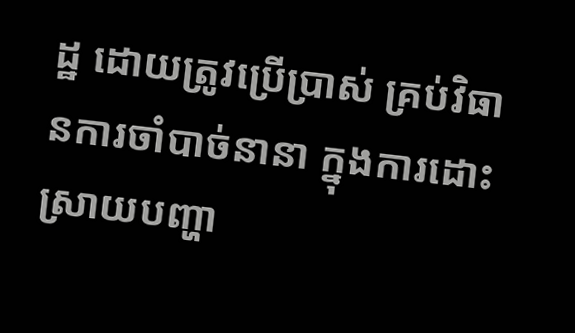ដ្ឋ ដោយត្រូវប្រើប្រាស់ គ្រប់វិធានការចាំបាច់នានា ក្នុងការដោះស្រាយបញ្ហា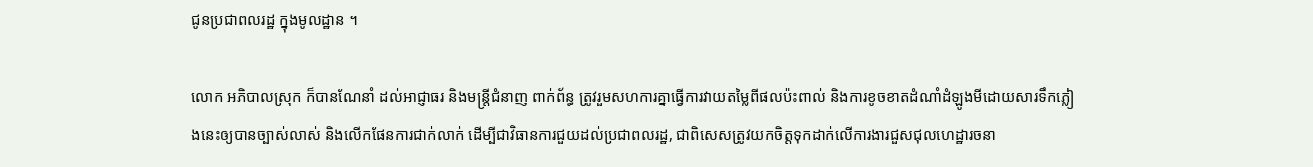ជូនប្រជាពលរដ្ឋ ក្នុងមូលដ្ឋាន ។

លោក អភិបាលស្រុក ក៏បានណែនាំ ដល់អាជ្ញាធរ និងមន្ត្រីជំនាញ ពាក់ព័ន្ធ ត្រូវរួមសហការគ្នាធ្វើការវាយតម្លៃពីផលប៉ះពាល់ និងការខូចខាតដំណាំដំឡូងមីដោយសារទឹកភ្លៀងនេះឲ្យបានច្បាស់លាស់ និងលើកផែនការជាក់លាក់ ដើម្បីជាវិធានការជួយដល់ប្រជាពលរដ្ឋ, ជាពិសេសត្រូវយកចិត្តទុកដាក់លើការងារជួសជុលហេដ្ឋារចនា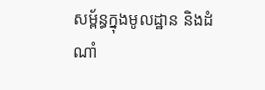សម្ព័ន្ធក្នុងមូលដ្ឋាន និងដំណាំ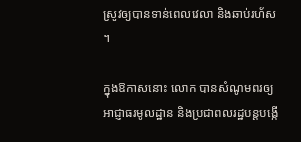ស្រូវឲ្យបានទាន់ពេលវេលា និងឆាប់រហ័ស ។

ក្នុងឱកាសនោះ លោក បានសំណូមពរឲ្យអាជ្ញាធរមូលដ្ឋាន និងប្រជាពលរដ្ឋបន្តបង្កើ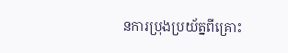នការប្រុងប្រយ័ត្នពីគ្រោះ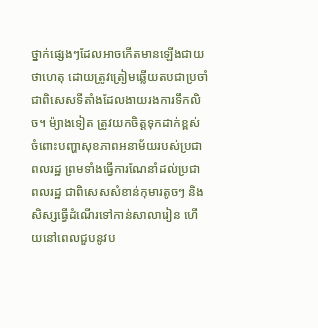ថ្នាក់ផ្សេងៗដែលអាចកើតមានឡើងជាយថាហេតុ ដោយត្រូវត្រៀមឆ្លើយតបជាប្រចាំ ជាពិសេសទីតាំងដែលងាយរងការទឹកលិច។ ម៉្យាងទៀត ត្រូវយកចិត្តទុកដាក់ខ្ពស់ ចំពោះបញ្ហាសុខភាពអនាម័យរបស់ប្រជាពលរដ្ឋ ព្រមទាំងធ្វើការណែនាំដល់ប្រជាពលរដ្ឋ ជាពិសេសសំខាន់កុមារតូចៗ និងសិស្សធ្វើដំណើរទៅកាន់សាលារៀន ហើយនៅពេលជួបនូវប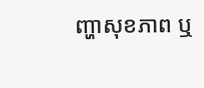ញ្ហាសុខភាព ឬ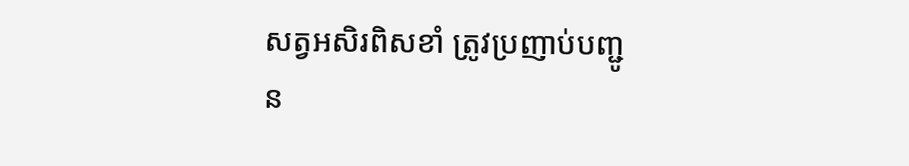សត្វអសិរពិសខាំ ត្រូវប្រញាប់បញ្ជូន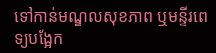ទៅកាន់មណ្ឌលសុខភាព ឬមន្ទីរពេទ្យបង្អែក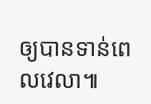ឲ្យបានទាន់ពេលវេលា៕